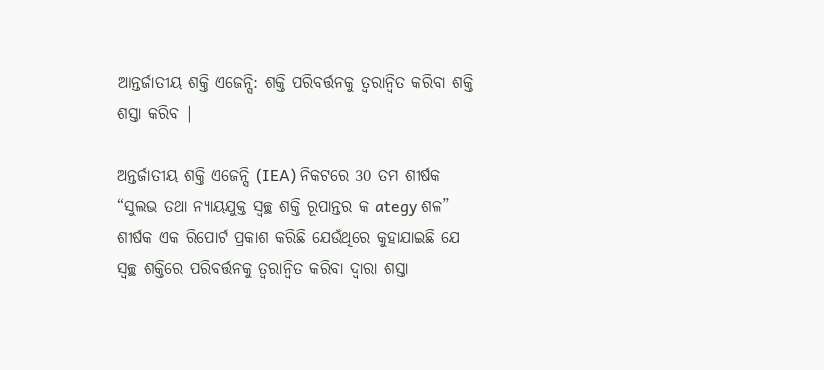ଆନ୍ତର୍ଜାତୀୟ ଶକ୍ତି ଏଜେନ୍ସି: ଶକ୍ତି ପରିବର୍ତ୍ତନକୁ ତ୍ୱରାନ୍ୱିତ କରିବା ଶକ୍ତି ଶସ୍ତା କରିବ |

ଅନ୍ତର୍ଜାତୀୟ ଶକ୍ତି ଏଜେନ୍ସି (IEA) ନିକଟରେ 30 ତମ ଶୀର୍ଷକ “ସୁଲଭ ତଥା ନ୍ୟାୟଯୁକ୍ତ ସ୍ୱଚ୍ଛ ଶକ୍ତି ରୂପାନ୍ତର କ ategy ଶଳ” ଶୀର୍ଷକ ଏକ ରିପୋର୍ଟ ପ୍ରକାଶ କରିଛି ଯେଉଁଥିରେ କୁହାଯାଇଛି ଯେ ସ୍ୱଚ୍ଛ ଶକ୍ତିରେ ପରିବର୍ତ୍ତନକୁ ତ୍ୱରାନ୍ୱିତ କରିବା ଦ୍ୱାରା ଶସ୍ତା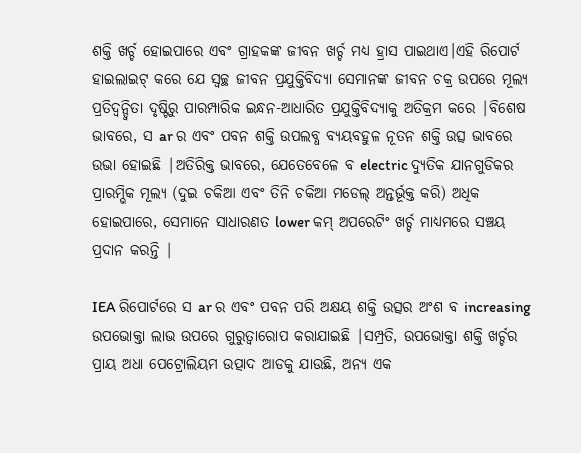ଶକ୍ତି ଖର୍ଚ୍ଚ ହୋଇପାରେ ଏବଂ ଗ୍ରାହକଙ୍କ ଜୀବନ ଖର୍ଚ୍ଚ ମଧ୍ୟ ହ୍ରାସ ପାଇଥାଏ।ଏହି ରିପୋର୍ଟ ହାଇଲାଇଟ୍ କରେ ଯେ ସ୍ୱଚ୍ଛ ଜୀବନ ପ୍ରଯୁକ୍ତିବିଦ୍ୟା ସେମାନଙ୍କ ଜୀବନ ଚକ୍ର ଉପରେ ମୂଲ୍ୟ ପ୍ରତିଦ୍ୱନ୍ଦ୍ୱିତା ଦୃଷ୍ଟିରୁ ପାରମ୍ପାରିକ ଇନ୍ଧନ-ଆଧାରିତ ପ୍ରଯୁକ୍ତିବିଦ୍ୟାକୁ ଅତିକ୍ରମ କରେ |ବିଶେଷ ଭାବରେ, ସ ar ର ଏବଂ ପବନ ଶକ୍ତି ଉପଲବ୍ଧ ବ୍ୟୟବହୁଳ ନୂତନ ଶକ୍ତି ଉତ୍ସ ଭାବରେ ଉଭା ହୋଇଛି |ଅତିରିକ୍ତ ଭାବରେ, ଯେତେବେଳେ ବ electric ଦ୍ୟୁତିକ ଯାନଗୁଡିକର ପ୍ରାରମ୍ଭିକ ମୂଲ୍ୟ (ଦୁଇ ଚକିଆ ଏବଂ ତିନି ଚକିଆ ମଡେଲ୍ ଅନ୍ତର୍ଭୂକ୍ତ କରି) ଅଧିକ ହୋଇପାରେ, ସେମାନେ ସାଧାରଣତ lower କମ୍ ଅପରେଟିଂ ଖର୍ଚ୍ଚ ମାଧ୍ୟମରେ ସଞ୍ଚୟ ପ୍ରଦାନ କରନ୍ତି |

IEA ରିପୋର୍ଟରେ ସ ar ର ଏବଂ ପବନ ପରି ଅକ୍ଷୟ ଶକ୍ତି ଉତ୍ସର ଅଂଶ ବ increasing ଉପଭୋକ୍ତା ଲାଭ ଉପରେ ଗୁରୁତ୍ୱାରୋପ କରାଯାଇଛି |ସମ୍ପ୍ରତି, ଉପଭୋକ୍ତା ଶକ୍ତି ଖର୍ଚ୍ଚର ପ୍ରାୟ ଅଧା ପେଟ୍ରୋଲିୟମ ଉତ୍ପାଦ ଆଡକୁ ଯାଉଛି, ଅନ୍ୟ ଏକ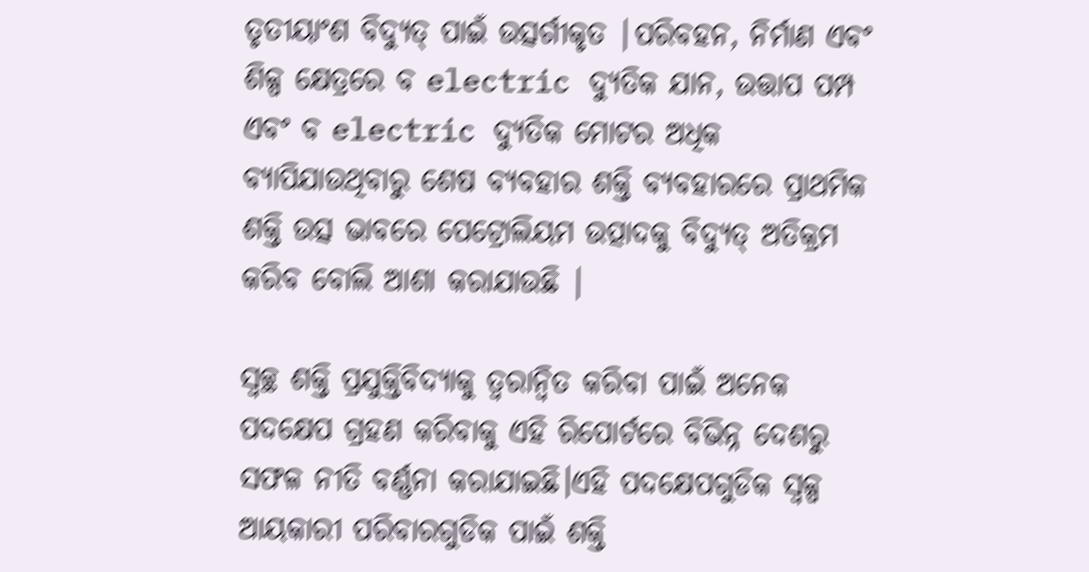ତୃତୀୟାଂଶ ବିଦ୍ୟୁତ୍ ପାଇଁ ଉତ୍ସର୍ଗୀକୃତ |ପରିବହନ, ନିର୍ମାଣ ଏବଂ ଶିଳ୍ପ କ୍ଷେତ୍ରରେ ବ electric ଦ୍ୟୁତିକ ଯାନ, ଉତ୍ତାପ ପମ୍ପ ଏବଂ ବ electric ଦ୍ୟୁତିକ ମୋଟର ଅଧିକ ବ୍ୟାପିଯାଉଥିବାରୁ ଶେଷ ବ୍ୟବହାର ଶକ୍ତି ବ୍ୟବହାରରେ ପ୍ରାଥମିକ ଶକ୍ତି ଉତ୍ସ ଭାବରେ ପେଟ୍ରୋଲିୟମ ଉତ୍ପାଦକୁ ବିଦ୍ୟୁତ୍ ଅତିକ୍ରମ କରିବ ବୋଲି ଆଶା କରାଯାଉଛି |

ସ୍ୱଚ୍ଛ ଶକ୍ତି ପ୍ରଯୁକ୍ତିବିଦ୍ୟାକୁ ତ୍ୱରାନ୍ୱିତ କରିବା ପାଇଁ ଅନେକ ପଦକ୍ଷେପ ଗ୍ରହଣ କରିବାକୁ ଏହି ରିପୋର୍ଟରେ ବିଭିନ୍ନ ଦେଶରୁ ସଫଳ ନୀତି ବର୍ଣ୍ଣନା କରାଯାଇଛି।ଏହି ପଦକ୍ଷେପଗୁଡିକ ସ୍ୱଳ୍ପ ଆୟକାରୀ ପରିବାରଗୁଡିକ ପାଇଁ ଶକ୍ତି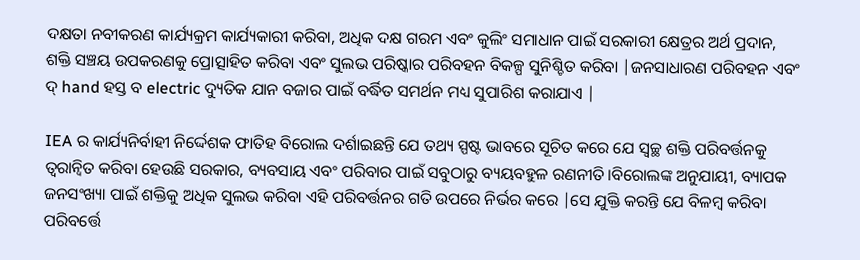ଦକ୍ଷତା ନବୀକରଣ କାର୍ଯ୍ୟକ୍ରମ କାର୍ଯ୍ୟକାରୀ କରିବା, ଅଧିକ ଦକ୍ଷ ଗରମ ଏବଂ କୁଲିଂ ସମାଧାନ ପାଇଁ ସରକାରୀ କ୍ଷେତ୍ରର ଅର୍ଥ ପ୍ରଦାନ, ଶକ୍ତି ସଞ୍ଚୟ ଉପକରଣକୁ ପ୍ରୋତ୍ସାହିତ କରିବା ଏବଂ ସୁଲଭ ପରିଷ୍କାର ପରିବହନ ବିକଳ୍ପ ସୁନିଶ୍ଚିତ କରିବା |ଜନସାଧାରଣ ପରିବହନ ଏବଂ ଦ୍ hand ହସ୍ତ ବ electric ଦ୍ୟୁତିକ ଯାନ ବଜାର ପାଇଁ ବର୍ଦ୍ଧିତ ସମର୍ଥନ ମଧ୍ୟ ସୁପାରିଶ କରାଯାଏ |

IEA ର କାର୍ଯ୍ୟନିର୍ବାହୀ ନିର୍ଦ୍ଦେଶକ ଫାତିହ ବିରୋଲ ଦର୍ଶାଇଛନ୍ତି ଯେ ତଥ୍ୟ ସ୍ପଷ୍ଟ ଭାବରେ ସୂଚିତ କରେ ଯେ ସ୍ୱଚ୍ଛ ଶକ୍ତି ପରିବର୍ତ୍ତନକୁ ତ୍ୱରାନ୍ୱିତ କରିବା ହେଉଛି ସରକାର, ବ୍ୟବସାୟ ଏବଂ ପରିବାର ପାଇଁ ସବୁଠାରୁ ବ୍ୟୟବହୁଳ ରଣନୀତି।ବିରୋଲଙ୍କ ଅନୁଯାୟୀ, ବ୍ୟାପକ ଜନସଂଖ୍ୟା ପାଇଁ ଶକ୍ତିକୁ ଅଧିକ ସୁଲଭ କରିବା ଏହି ପରିବର୍ତ୍ତନର ଗତି ଉପରେ ନିର୍ଭର କରେ |ସେ ଯୁକ୍ତି କରନ୍ତି ଯେ ବିଳମ୍ବ କରିବା ପରିବର୍ତ୍ତେ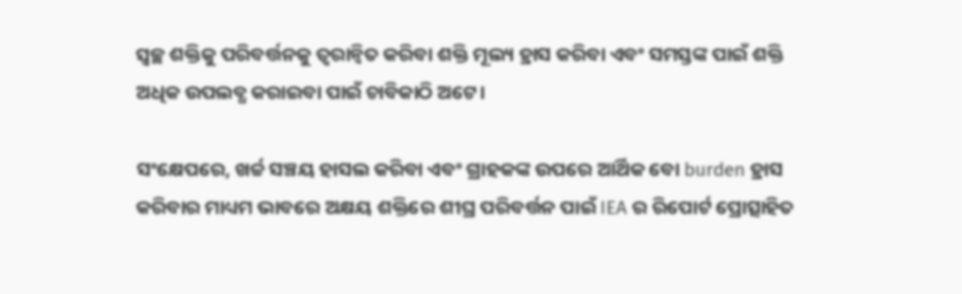ସ୍ୱଚ୍ଛ ଶକ୍ତିକୁ ପରିବର୍ତ୍ତନକୁ ତ୍ୱରାନ୍ୱିତ କରିବା ଶକ୍ତି ମୂଲ୍ୟ ହ୍ରାସ କରିବା ଏବଂ ସମସ୍ତଙ୍କ ପାଇଁ ଶକ୍ତି ଅଧିକ ଉପଲବ୍ଧ କରାଇବା ପାଇଁ ଚାବିକାଠି ଅଟେ।

ସଂକ୍ଷେପରେ, ଖର୍ଚ୍ଚ ସଞ୍ଚୟ ହାସଲ କରିବା ଏବଂ ଗ୍ରାହକଙ୍କ ଉପରେ ଆର୍ଥିକ ବୋ burden ହ୍ରାସ କରିବାର ମାଧ୍ୟମ ଭାବରେ ଅକ୍ଷୟ ଶକ୍ତିରେ ଶୀଘ୍ର ପରିବର୍ତ୍ତନ ପାଇଁ IEA ର ରିପୋର୍ଟ ପ୍ରୋତ୍ସାହିତ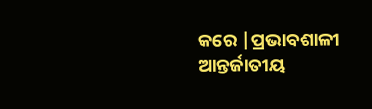କରେ |ପ୍ରଭାବଶାଳୀ ଆନ୍ତର୍ଜାତୀୟ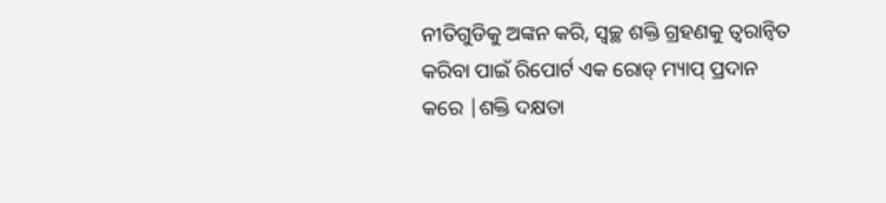ନୀତିଗୁଡିକୁ ଅଙ୍କନ କରି, ସ୍ୱଚ୍ଛ ଶକ୍ତି ଗ୍ରହଣକୁ ତ୍ୱରାନ୍ୱିତ କରିବା ପାଇଁ ରିପୋର୍ଟ ଏକ ରୋଡ୍ ମ୍ୟାପ୍ ପ୍ରଦାନ କରେ |ଶକ୍ତି ଦକ୍ଷତା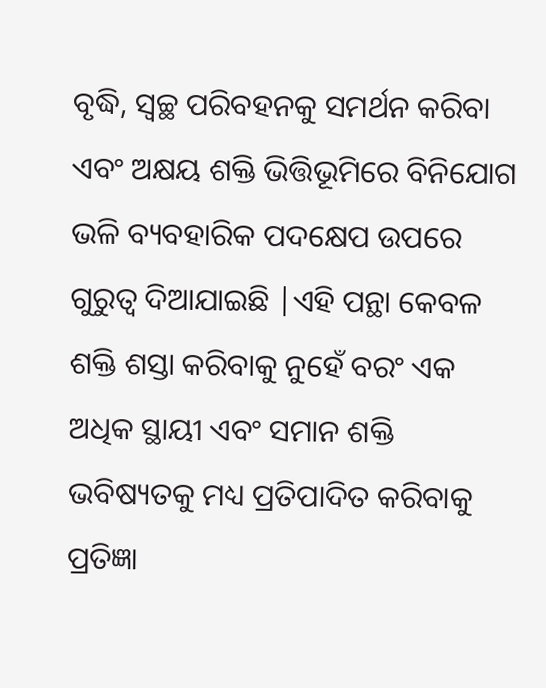ବୃଦ୍ଧି, ସ୍ୱଚ୍ଛ ପରିବହନକୁ ସମର୍ଥନ କରିବା ଏବଂ ଅକ୍ଷୟ ଶକ୍ତି ଭିତ୍ତିଭୂମିରେ ବିନିଯୋଗ ଭଳି ବ୍ୟବହାରିକ ପଦକ୍ଷେପ ଉପରେ ଗୁରୁତ୍ୱ ଦିଆଯାଇଛି |ଏହି ପନ୍ଥା କେବଳ ଶକ୍ତି ଶସ୍ତା କରିବାକୁ ନୁହେଁ ବରଂ ଏକ ଅଧିକ ସ୍ଥାୟୀ ଏବଂ ସମାନ ଶକ୍ତି ଭବିଷ୍ୟତକୁ ମଧ୍ୟ ପ୍ରତିପାଦିତ କରିବାକୁ ପ୍ରତିଜ୍ଞା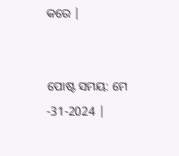କରେ |


ପୋଷ୍ଟ ସମୟ: ମେ -31-2024 |